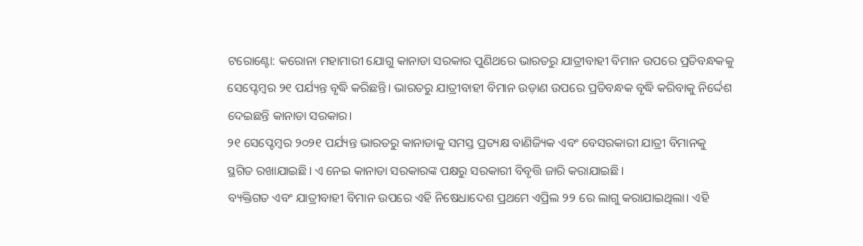ଟରୋଣ୍ଟୋ: କରୋନା ମହାମାରୀ ଯୋଗୁ କାନାଡା ସରକାର ପୁଣିଥରେ ଭାରତରୁ ଯାତ୍ରୀବାହୀ ବିମାନ ଉପରେ ପ୍ରତିବନ୍ଧକକୁ ସେପ୍ଟେମ୍ବର ୨୧ ପର୍ଯ୍ୟନ୍ତ ବୃଦ୍ଧି କରିଛନ୍ତି। ଭାରତରୁ ଯାତ୍ରୀବାହୀ ବିମାନ ଉଡ଼ାଣ ଉପରେ ପ୍ରତିବନ୍ଧକ ବୃଦ୍ଧି କରିବାକୁ ନିର୍ଦ୍ଦେଶ ଦେଇଛନ୍ତି କାନାଡା ସରକାର।
୨୧ ସେପ୍ଟେମ୍ବର ୨୦୨୧ ପର୍ଯ୍ୟନ୍ତ ଭାରତରୁ କାନାଡାକୁ ସମସ୍ତ ପ୍ରତ୍ୟକ୍ଷ ବାଣିଜ୍ୟିକ ଏବଂ ବେସରକାରୀ ଯାତ୍ରୀ ବିମାନକୁ ସ୍ଥଗିତ ରଖାଯାଇଛି। ଏ ନେଇ କାନାଡା ସରକାରଙ୍କ ପକ୍ଷରୁ ସରକାରୀ ବିବୃତ୍ତି ଜାରି କରାଯାଇଛି।
ବ୍ୟକ୍ତିଗତ ଏବଂ ଯାତ୍ରୀବାହୀ ବିମାନ ଉପରେ ଏହି ନିଷେଧାଦେଶ ପ୍ରଥମେ ଏପ୍ରିଲ ୨୨ ରେ ଲାଗୁ କରାଯାଇଥିଲା। ଏହି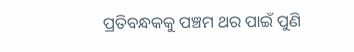ପ୍ରତିବନ୍ଧକକୁ ପଞ୍ଚମ ଥର ପାଇଁ ପୁଣି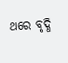ଥରେ ବୃଦ୍ଧି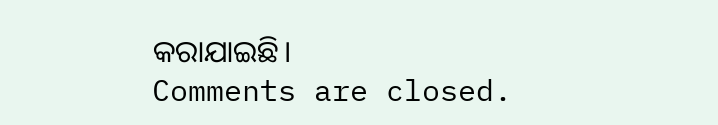କରାଯାଇଛି।
Comments are closed.